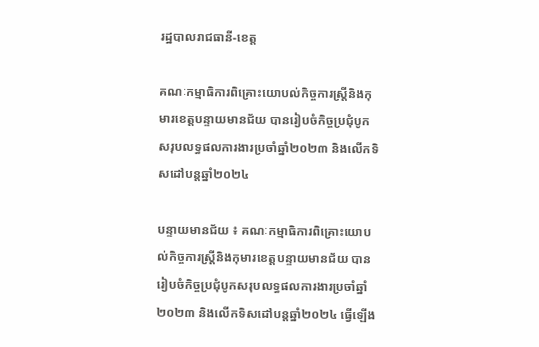រដ្ឋបាលរាជធានី-ខេត្ត

គណៈកម្មាធិការពិគ្រោះយោបល់កិច្ចការស្ត្រីនិងកុមារខេត្តបន្ទាយមានជ័យ បានរៀបចំកិច្ចប្រជុំបូកសរុបលទ្ធផលការងារប្រចាំឆ្នាំ២០២៣ និងលើកទិសដៅបន្តឆ្នាំ២០២៤

បន្ទាយមានជ័យ ៖ គណៈកម្មាធិការពិគ្រោះយោបល់កិច្ចការស្ត្រីនិងកុមារខេត្តបន្ទាយមានជ័យ បានរៀបចំកិច្ចប្រជុំបូកសរុបលទ្ធផលការងារប្រចាំឆ្នាំ២០២៣ និងលើកទិសដៅបន្តឆ្នាំ២០២៤ ធ្វេីឡេីង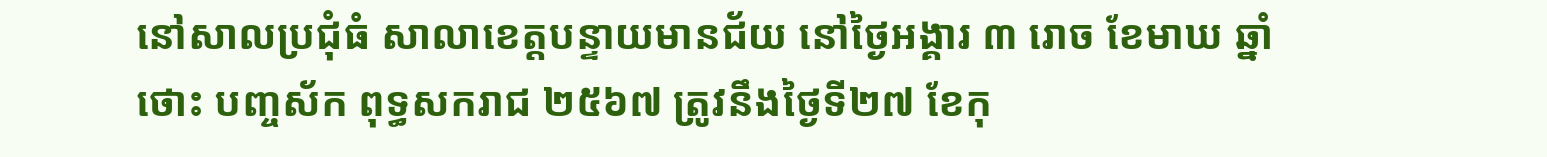នៅសាលប្រជុំធំ សាលាខេត្តបន្ទាយមានជ័យ នៅថ្ងៃអង្គារ ៣ រោច ខែមាឃ ឆ្នាំថោះ បញ្ចស័ក ពុទ្ធសករាជ ២៥៦៧ ត្រូវនឹងថ្ងៃទី២៧ ខែកុ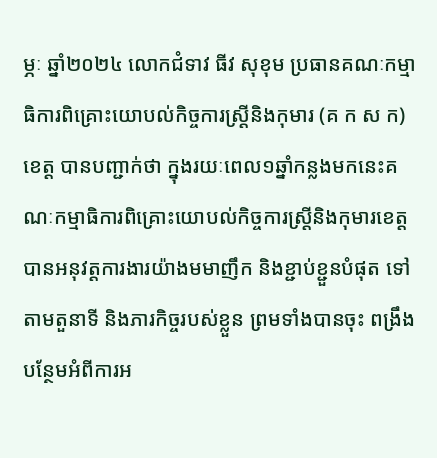ម្ភៈ ឆ្នាំ២០២៤ លោកជំទាវ ធីវ សុខុម ប្រធានគណៈកម្មាធិការពិគ្រោះយោបល់កិច្ចការស្ត្រីនិងកុមារ (គ ក ស ក)ខេត្ត បានបញ្ជាក់ថា ក្នុងរយៈពេល១ឆ្នាំកន្លងមកនេះគណៈកម្មាធិការពិគ្រោះយោបល់កិច្ចការស្ត្រីនិងកុមារខេត្ត បានអនុវត្តការងារយ៉ាងមមាញឹក និងខ្ជាប់ខ្ជួនបំផុត ទៅតាមតួនាទី និងភារកិច្ចរបស់ខ្លួន ព្រមទាំងបានចុះ ពង្រឹងបន្ថែមអំពីការអ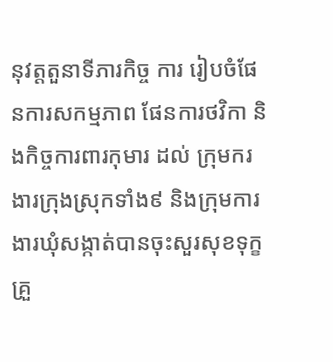នុវត្តតួនាទីភារកិច្ច ការ រៀបចំផែនការសកម្មភាព ផែនការថវិកា និងកិច្ចការពារកុមារ ដល់ ក្រុមករងារក្រុងស្រុកទាំង៩ និងក្រុមការងារឃុំសង្កាត់បានចុះសួរសុខទុក្ខ គ្រួ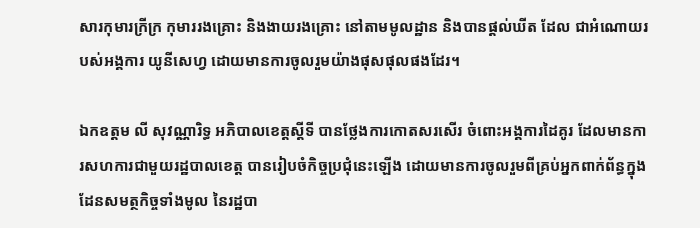សារកុមារក្រីក្រ កុមាររងគ្រោះ និងងាយរងគ្រោះ នៅតាមមូលដ្ឋាន និងបានផ្ដល់ឃីត ដែល ជាអំណោយរបស់អង្គការ យូនីសេហ្វ ដោយមានការចូលរួមយ៉ាងផុសផុលផងដែរ។

ឯកឧត្តម លី សុវណ្ណារិទ្ធ អភិបាលខេត្តស្តីទី បានថ្លែងការកោតសរសើរ ចំពោះអង្គការដៃគូរ ដែលមានការសហការជាមួយរដ្ឋបាលខេត្ត បានរៀបចំកិច្ចប្រជុំនេះឡើង ដោយមានការចូលរួមពីគ្រប់អ្នកពាក់ព័ន្ធក្នុងដែនសមត្ថកិច្ចទាំងមូល នៃរដ្ឋបា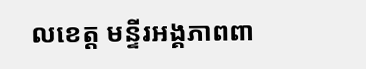លខេត្ត មន្ទីរអង្គភាពពា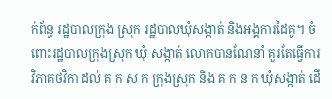ក់ព័ន្ធ រដ្ឋបាលក្រុង ស្រុក រដ្ឋបាលឃុំសង្កាត់ និងអង្គការដៃគូ។ ចំពោះរដ្ឋបាលក្រុងស្រុក ឃុំ សង្កាត់ លោកបានណែនាំ គួរតែធ្វើការវិភាគថវិកា ដល់ គ ក ស ក ក្រុងស្រុក និង គ ក ន ក ឃុំសង្កាត់ ដើ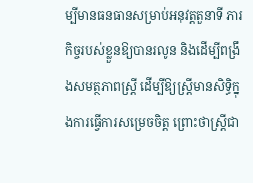ម្បីមានធនធានសម្រាប់អនុវត្តតួនាទី ភារកិច្ចរបស់ខ្លួនឱ្យបានរលូន និងដើម្បីពង្រឹងសមត្ថភាពស្ត្រី ដើម្បីឱ្យស្ត្រីមានសិទ្ធិក្នុងការធ្វើការសម្រេចចិត្ត ព្រោះថាស្ត្រីជា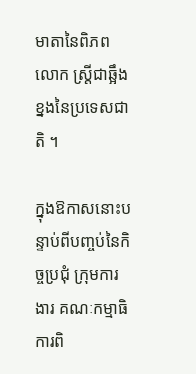មាតានៃពិភពលោក ស្រ្តីជាឆ្អឹងខ្នងនៃប្រទេសជាតិ ។

ក្នុងឱកាសនោះបន្ទាប់ពីបញ្ចប់នៃកិច្ចប្រជុំ ក្រុមការងារ គណៈកម្មាធិការពិ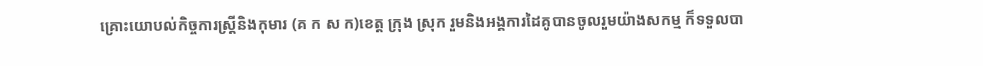គ្រោះយោបល់កិច្ចការស្ត្រីនិងកុមារ (គ ក ស ក)ខេត្ត ក្រុង ស្រុក រួមនិងអង្គការដៃគូបានចូលរួមយ៉ាងសកម្ម ក៏ទទួលបា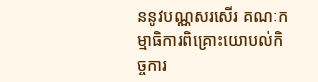ននូវបណ្ណសរសើរ គណៈកម្មាធិការពិគ្រោះយោបល់កិច្ចការ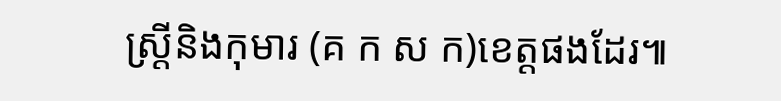ស្ត្រីនិងកុមារ (គ ក ស ក)ខេត្តផងដែរ៕